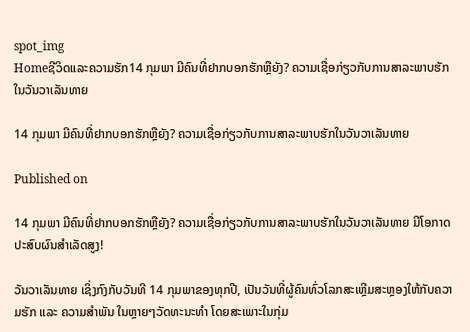spot_img
Homeຊີວິດແລະຄວາມຮັກ14 ກຸມພາ ມີຄົນທີ່ຢາກບອກຮັກຫຼືຍັງ? ຄວາມເຊື່ອກ່ຽວກັບການສາລະພາບຮັກໃນວັນວາເລັນທາຍ

14 ກຸມພາ ມີຄົນທີ່ຢາກບອກຮັກຫຼືຍັງ? ຄວາມເຊື່ອກ່ຽວກັບການສາລະພາບຮັກໃນວັນວາເລັນທາຍ

Published on

14 ກຸມພາ ມີຄົນທີ່ຢາກບອກຮັກຫຼືຍັງ? ຄວາມເຊື່ອກ່ຽວກັບການສາລະພາບຮັກໃນວັນວາເລັນທາຍ ມີໂອກາດປະສົບຜົນສຳເລັດສູງ!

ວັນວາເລັນທາຍ ເຊິ່ງກົງກັບວັນທີ 14 ກຸມພາຂອງທຸກປີ, ເປັນວັນທີ່ຜູ້ຄົນທົ່ວໂລກສະເຫຼີມສະຫຼອງໃຫ້ກັບຄວາມຮັກ ແລະ ຄວາມສຳພັນ ໃນຫຼາຍໆວັດທະນະທຳ ໂດຍສະເພາະໃນກຸ່ມ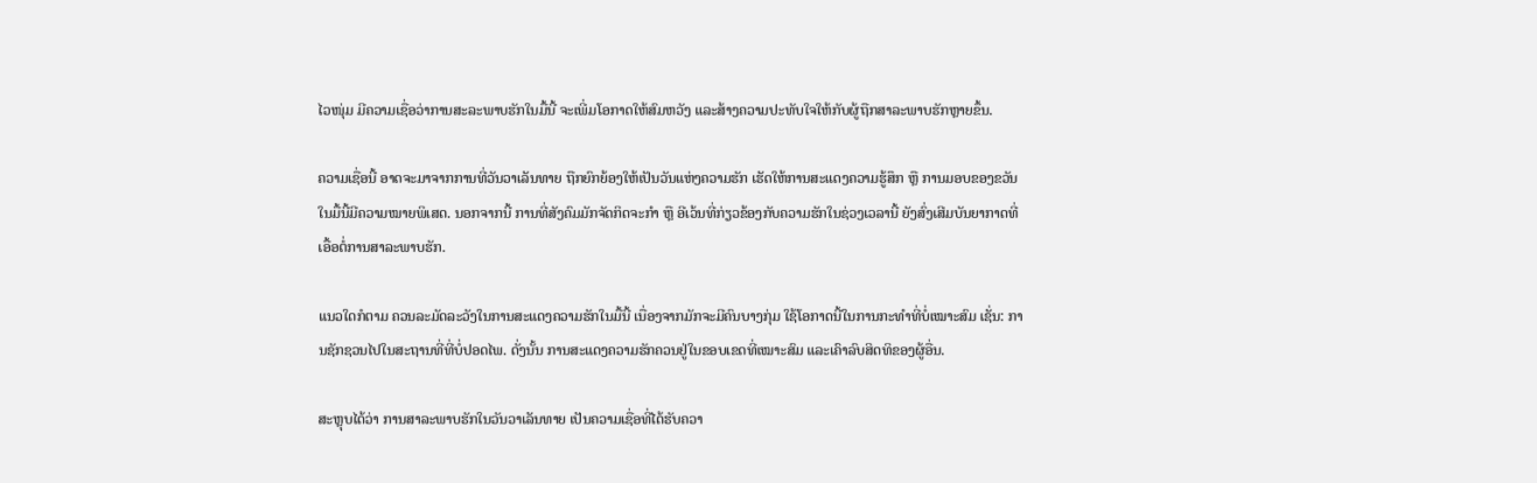ໄວໜຸ່ມ ມີຄວາມເຊື່ອວ່າການສະລະພາບຮັກໃນມື້ນີ້ ຈະເພີ່ມໂອກາດໃຫ້ສົມຫວັງ ແລະສ້າງຄວາມປະທັບໃຈໃຫ້ກັບຜູ້ຖືກສາລະພາບຮັກຫຼາຍຂຶ້ນ.

ຄວາມເຊື່ອນີ້ ອາດຈະມາຈາກການທີ່ວັນວາເລັນທາຍ ຖືກຍົກຍ້ອງໃຫ້ເປັນວັນແຫ່ງຄວາມຮັກ ເຮັດໃຫ້ການສະແດງຄວາມຮູ້ສຶກ ຫຼື ການມອບຂອງຂວັນໃນມື້ນີ້ມີຄວາມໝາຍພິເສດ. ນອກຈາກນີ້ ການທີ່ສັງຄົມມັກຈັດກິດຈະກຳ ຫຼື ອີເວ້ນທີ່ກ່ຽວຂ້ອງກັບຄວາມຮັກໃນຊ່ວງເວລານີ້ ຍັງສົ່ງເສີມບັນຍາກາດທີ່ເອື້ອຕໍ່ການສາລະພາບຮັກ.

ແນວໃດກໍຕາມ ຄວນລະມັດລະວັງໃນການສະແດງຄວາມຮັກໃນມື້ນີ້ ເນື່ອງຈາກມັກຈະມີຄົນບາງກຸ່ມ ໃຊ້ໂອກາດນີ້ໃນການກະທຳທີ່ບໍ່ເໝາະສົມ ເຊັ່ນ: ການຊັກຊວນໄປໃນສະຖານທີ່ທີ່ບໍ່ປອດໄພ. ດັ່ງນັ້ນ ການສະແດງຄວາມຮັກຄວນຢູ່ໃນຂອບເຂດທີ່ເໝາະສົມ ແລະເຄົາລົບສິດທິຂອງຜູ້ອື່ນ.

ສະຫຼຸບໄດ້ວ່າ ການສາລະພາບຮັກໃນວັນວາເລັນທາຍ ເປັນຄວາມເຊື່ອທີ່ໄດ້ຮັບຄວາ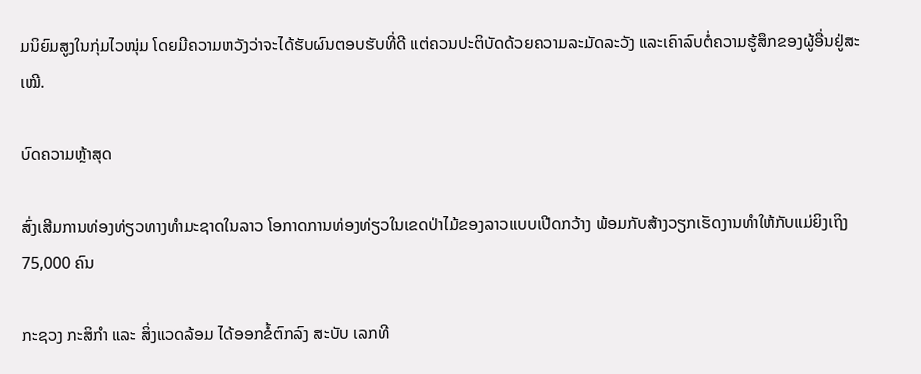ມນິຍົມສູງໃນກຸ່ມໄວໜຸ່ມ ໂດຍມີຄວາມຫວັງວ່າຈະໄດ້ຮັບຜົນຕອບຮັບທີ່ດີ ແຕ່ຄວນປະຕິບັດດ້ວຍຄວາມລະມັດລະວັງ ແລະເຄົາລົບຕໍ່ຄວາມຮູ້ສຶກຂອງຜູ້ອື່ນຢູ່ສະເໝີ.

ບົດຄວາມຫຼ້າສຸດ

ສົ່ງເສີມການທ່ອງທ່ຽວທາງທຳມະຊາດໃນລາວ ໂອກາດການທ່ອງທ່ຽວໃນເຂດປ່າໄມ້ຂອງລາວແບບເປີດກວ້າງ ພ້ອມກັບສ້າງວຽກເຮັດງານທຳໃຫ້ກັບແມ່ຍິງເຖິງ 75,000 ຄົນ

ກະຊວງ ກະສິກໍາ ແລະ ສິ່ງແວດລ້ອມ ໄດ້ອອກຂໍ້ຕົກລົງ ສະບັບ ເລກທີ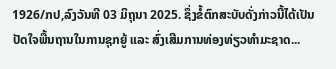1926/ກປ,ລົງວັນທີ 03 ມິຖຸນາ 2025. ຊຶ່ງຂໍ້ຕົກສະບັບດັ່ງກ່າວນີ້ໄດ້ເປັນປັດໃຈພື້ນຖານໃນການຊຸກຍູ້ ແລະ ສົ່ງເສີມການທ່ອງທ່ຽວທຳມະຊາດ...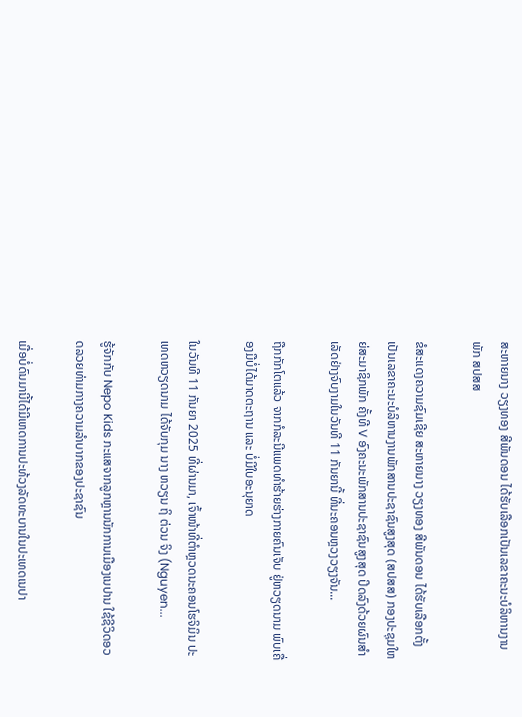ສະຫາຍນາງ ວຽງທອງ ສີພັນດອນ ໄດ້ຮັບເລືອກເປັນເລຂາຄະນະບໍລິຫານງານພັກ ສປສສ

ຂໍສະແດງຄວາມຊົມເຊີຍ ສະຫາຍນາງ ວຽງທອງ ສີພັນດອນ ໄດ້ຮັບເລືອກຕັ້ງເປັນເລຂາຄະນະບໍລິຫານງານພັກສານປະຊາຊົນສູງສຸດ (ສປສສ) ກອງປະຊຸມໃຫຍ່ສະມາຊິກພັກ ຄັ້ງທີ V ອົງຄະນະພັກສານປະຊາຊົນສູງສຸດ ປິດລົງດ້ວຍຜົນສຳ ເລັດຢ່າງຈົບງາມໃນວັນທີ 11 ກັນຍານີ້ ທີ່ນະຄອນຫຼວງວຽງຈັນ...

ຖືກກັກໂຕແລ້ວ ຈາກກໍລະນີແພດທຳຮ້າຍຮ່າງກາຍຄົນເຈັບ ຢູ່ຫວຽດນາມ ພົບເຄື່ອງມືບໍ່ໄດ້ມາດຕະຖານ ແລະ ບໍ່ມີໃບອະນຸຍາດ

ໃນວັນທີ 11 ກັນຍາ 2025 ທີ່ຜ່ານມາ, ເຈົ້າໜ້າທີ່ຕຳຫຼວດນະຄອນໂຮຈິມິນ ປະເທດຫວຽດນາມ ໄດ້ຈັບກຸມ ນາງ ຫວຽນ ຖິ ຕ່ວນ ຈິງ (Nguyen...

ຮູ້ຈັກກັບ Nepo Kids ກະແສຈາກລູກຫຼານນັກການເມືອງເນປານ ໃຊ້ຊີວິດອວດລວຍທ່າມກາງຄວາມລຳບາກຂອງປະຊາຊົນ

ເມື່ອບໍ່ດົນມານີ້ໄດ້ມີເຫດການປະທ້ວງລັດທະບານໃນປະເທດເນປາ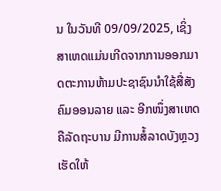ນ ໃນວັນທີ 09/09/2025, ເຊິ່ງສາເຫດແມ່ນເກີດຈາກການອອກມາດຕະການຫ້າມປະຊາຊົນນໍາໃຊ້ສື່ສັງຄົມອອນລາຍ ແລະ ອີກໜຶ່ງສາເຫດຄືລັດຖະບານ ມີການສໍ້ລາດບັງຫຼວງ ເຮັດໃຫ້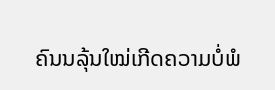ຄົນນລຸ້ນໃໝ່ເກີດຄວາມບໍ່ພໍ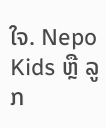ໃຈ. Nepo Kids ຫຼື ລູກ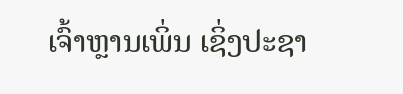ເຈົ້າຫຼານເພິ່ນ ເຊິ່ງປະຊາ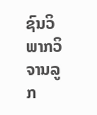ຊົນວິພາກວິຈານລູກ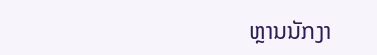ຫຼານນັກງາ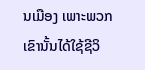ນເມືອງ ເພາະພວກເຂົານັ້ນໄດ້ໃຊ້ຊີວິ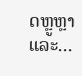ດຫຼູຫຼາ ແລະ...